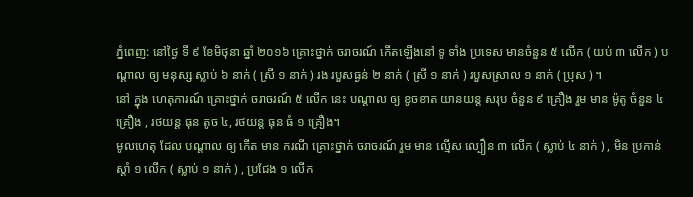ភ្នំពេញ: នៅថ្ងៃ ទី ៩ ខែមិថុនា ឆ្នាំ ២០១៦ គ្រោះថ្នាក់ ចរាចរណ៍ កើតឡើងនៅ ទូ ទាំង ប្រទេស មានចំនួន ៥ លើក ( យប់ ៣ លើក ) បណ្តាល ឲ្យ មនុស្ស ស្លាប់ ៦ នាក់ ( ស្រី ១ នាក់ ) រង របួសធ្ងន់ ២ នាក់ ( ស្រី ១ នាក់ ) របួសស្រាល ១ នាក់ ( ប្រុស ) ។
នៅ ក្នុង ហេតុការណ៍ គ្រោះថ្នាក់ ចរាចរណ៍ ៥ លើក នេះ បណ្តាល ឲ្យ ខូចខាត យានយន្ត សរុប ចំនួន ៩ គ្រឿង រួម មាន ម៉ូតូ ចំនួន ៤ គ្រឿង , រថយន្ត ធុន តូច ៤, រថយន្ត ធុន ធំ ១ គ្រឿង។
មូលហេតុ ដែល បណ្តាល ឲ្យ កើត មាន ករណី គ្រោះថ្នាក់ ចរាចរណ៍ រួម មាន ល្មើស ល្បឿន ៣ លើក ( ស្លាប់ ៤ នាក់ ) , មិន ប្រកាន់ ស្តាំ ១ លើក ( ស្លាប់ ១ នាក់ ) , ប្រជែង ១ លើក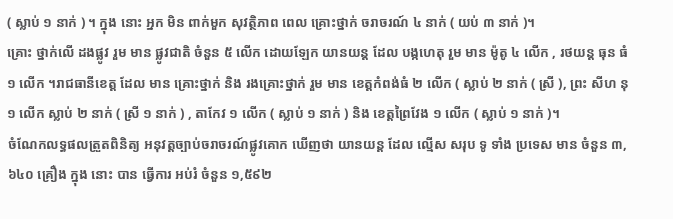( ស្លាប់ ១ នាក់ ) ។ ក្នុង នោះ អ្នក មិន ពាក់មួក សុវត្ថិភាព ពេល គ្រោះថ្នាក់ ចរាចរណ៍ ៤ នាក់ ( យប់ ៣ នាក់ )។
គ្រោះ ថ្នាក់លើ ដងផ្លូវ រួម មាន ផ្លូវជាតិ ចំនួន ៥ លើក ដោយឡែក យានយន្ត ដែល បង្កហេតុ រួម មាន ម៉ូតូ ៤ លើក , រថយន្ត ធុន ធំ ១ លើក ។រាជធានីខេត្ត ដែល មាន គ្រោះថ្នាក់ និង រងគ្រោះថ្នាក់ រួម មាន ខេត្តកំពង់ធំ ២ លើក ( ស្លាប់ ២ នាក់ ( ស្រី ), ព្រះ សីហ នុ ១ លើក ស្លាប់ ២ នាក់ ( ស្រី ១ នាក់ ) , តាកែវ ១ លើក ( ស្លាប់ ១ នាក់ ) និង ខេត្តព្រៃវែង ១ លើក ( ស្លាប់ ១ នាក់ )។
ចំណែកលទ្ធផលត្រួតពិនិត្យ អនុវត្តច្បាប់ចរាចរណ៍ផ្លូវគោក ឃើញថា យានយន្ត ដែល ល្មើស សរុប ទូ ទាំង ប្រទេស មាន ចំនួន ៣,៦៤០ គ្រឿង ក្នុង នោះ បាន ធ្វើការ អប់រំ ចំនួន ១,៥៩២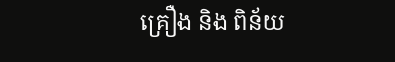គ្រឿង និង ពិន័យ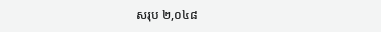សរុប ២,០៤៨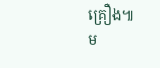គ្រឿង៕
ម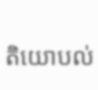តិយោបល់